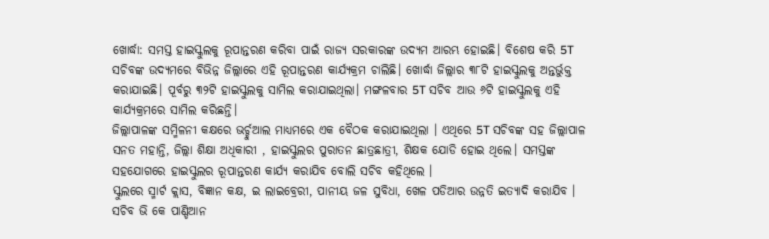ଖୋର୍ଦ୍ଧା: ସମସ୍ତ ହାଇସ୍କୁଲକୁ ରୂପାନ୍ତରଣ କରିବା ପାଇଁ ରାଜ୍ୟ ସରକାରଙ୍କ ଉଦ୍ୟମ ଆରମ୍ଭ ହୋଇଛି। ବିଶେଷ କରି 5T ସଚିବଙ୍କ ଉଦ୍ୟମରେ ବିଭିନ୍ନ ଜିଲ୍ଲାରେ ଏହି ରୂପାନ୍ତରଣ କାର୍ଯ୍ୟକ୍ରମ ଚାଲିଛି। ଖୋର୍ଦ୍ଧା ଜିଲ୍ଲାର ୩୮ଟି ହାଇସ୍କୁଲକୁ ଅନ୍ତର୍ଭୁକ୍ତ କରାଯାଇଛି। ପୂର୍ବରୁ ୩୨ଟି ହାଇସ୍କୁଲକୁ ସାମିଲ କରାଯାଇଥିଲା। ମଙ୍ଗଳବାର 5T ସଚିବ ଆଉ ୬ଟି ହାଇସ୍କୁଲକୁ ଏହି କାର୍ଯ୍ୟକ୍ରମରେ ସାମିଲ କରିଛନ୍ତି।
ଜିଲ୍ଲାପାଳଙ୍କ ସମ୍ମିଳନୀ କକ୍ଷରେ ଭର୍ଚ୍ଚୁଆଲ ମାଧ୍ୟମରେ ଏକ ବୈଠକ କରାଯାଇଥିଲା । ଏଥିରେ 5T ସଚିବଙ୍କ ସହ ଜିଲ୍ଲାପାଳ ସନତ ମହାନ୍ତି, ଜିଲ୍ଲା ଶିକ୍ଷା ଅଧିକାରୀ , ହାଇସ୍କୁଲର ପୁରାତନ ଛାତ୍ରଛାତ୍ରୀ, ଶିକ୍ଷକ ଯୋଡି ହୋଇ ଥିଲେ। ସମସ୍ତଙ୍କ ସହଯୋଗରେ ହାଇସ୍କୁଲର ରୂପାନ୍ତରଣ କାର୍ଯ୍ୟ କରାଯିବ ବୋଲି ସଚିବ କହିଥିଲେ ।
ସ୍କୁଲରେ ସ୍ମାର୍ଟ କ୍ଲାସ, ବିଜ୍ଞାନ କକ୍ଷ, ଇ ଲାଇବ୍ରେରୀ, ପାନୀୟ ଜଳ ସୁବିଧା, ଖେଳ ପଡିଆର ଉନ୍ନତି ଇତ୍ୟାଦି କରାଯିବ । ସଚିବ ଭି କେ ପାଣ୍ଡିଆନ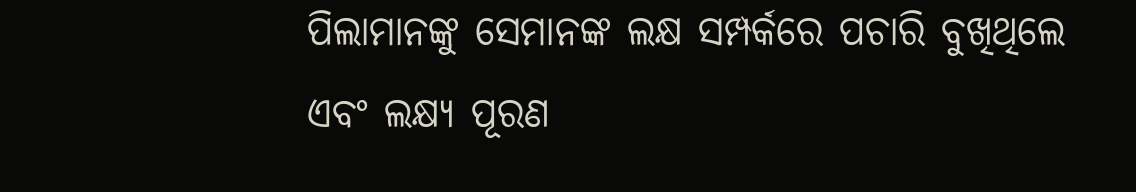ପିଲାମାନଙ୍କୁ ସେମାନଙ୍କ ଲକ୍ଷ ସମ୍ପର୍କରେ ପଚାରି ବୁଖିଥିଲେ ଏବଂ ଲକ୍ଷ୍ୟ ପୂରଣ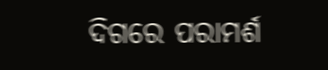ଦିଗରେ ପରାମର୍ଶ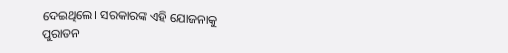ଦେଇଥିଲେ। ସରକାରଙ୍କ ଏହି ଯୋଜନାକୁ ପୁରାତନ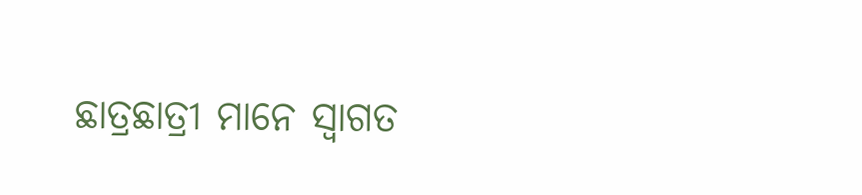ଛାତ୍ରଛାତ୍ରୀ ମାନେ ସ୍ୱାଗତ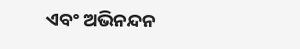ଏବଂ ଅଭିନନ୍ଦନ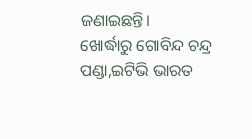ଜଣାଇଛନ୍ତି।
ଖୋର୍ଦ୍ଧାରୁ ଗୋବିନ୍ଦ ଚନ୍ଦ୍ର ପଣ୍ଡା,ଇଟିଭି ଭାରତ